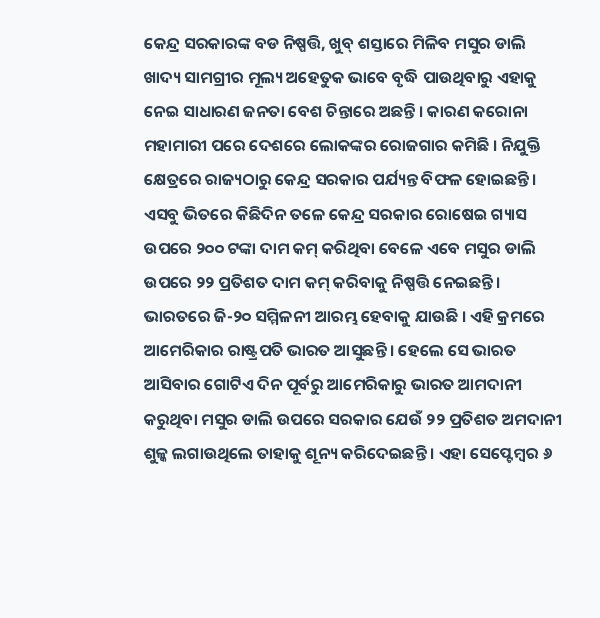କେନ୍ଦ୍ର ସରକାରଙ୍କ ବଡ ନିଷ୍ପତ୍ତି, ଖୁବ୍ ଶସ୍ତାରେ ମିଳିବ ମସୁର ଡାଲି
ଖାଦ୍ୟ ସାମଗ୍ରୀର ମୂଲ୍ୟ ଅହେତୁକ ଭାବେ ବୃଦ୍ଧି ପାଉଥିବାରୁ ଏହାକୁ ନେଇ ସାଧାରଣ ଜନତା ବେଶ ଚିନ୍ତାରେ ଅଛନ୍ତି । କାରଣ କରୋନା ମହାମାରୀ ପରେ ଦେଶରେ ଲୋକଙ୍କର ରୋଜଗାର କମିଛି । ନିଯୁକ୍ତି କ୍ଷେତ୍ରରେ ରାଜ୍ୟଠାରୁ କେନ୍ଦ୍ର ସରକାର ପର୍ଯ୍ୟନ୍ତ ବିଫଳ ହୋଇଛନ୍ତି । ଏସବୁ ଭିତରେ କିଛିଦିନ ତଳେ କେନ୍ଦ୍ର ସରକାର ରୋଷେଇ ଗ୍ୟାସ ଉପରେ ୨୦୦ ଟଙ୍କା ଦାମ କମ୍ କରିଥିବା ବେଳେ ଏବେ ମସୁର ଡାଲି ଉପରେ ୨୨ ପ୍ରତିଶତ ଦାମ କମ୍ କରିବାକୁ ନିଷ୍ପତ୍ତି ନେଇଛନ୍ତି ।
ଭାରତରେ ଜି-୨୦ ସମ୍ମିଳନୀ ଆରମ୍ଭ ହେବାକୁ ଯାଉଛି । ଏହି କ୍ରମରେ ଆମେରିକାର ରାଷ୍ଟ୍ରପତି ଭାରତ ଆସୁଛନ୍ତି । ହେଲେ ସେ ଭାରତ ଆସିବାର ଗୋଟିଏ ଦିନ ପୂର୍ବରୁ ଆମେରିକାରୁ ଭାରତ ଆମଦାନୀ କରୁଥିବା ମସୁର ଡାଲି ଉପରେ ସରକାର ଯେଉଁ ୨୨ ପ୍ରତିଶତ ଅମଦାନୀ ଶୁଳ୍କ ଲଗାଉଥିଲେ ତାହାକୁ ଶୂନ୍ୟ କରିଦେଇଛନ୍ତି । ଏହା ସେପ୍ଟେମ୍ବର ୬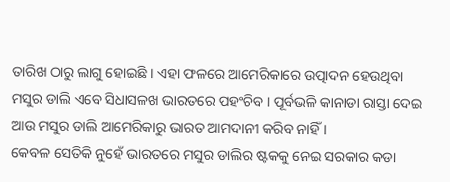ତାରିଖ ଠାରୁ ଲାଗୁ ହୋଇଛି । ଏହା ଫଳରେ ଆମେରିକାରେ ଉତ୍ପାଦନ ହେଉଥିବା ମସୁର ଡାଲି ଏବେ ସିଧାସଳଖ ଭାରତରେ ପହଂଚିବ । ପୂର୍ବଭଳି କାନାଡା ରାସ୍ତା ଦେଇ ଆଉ ମସୁର ଡାଲି ଆମେରିକାରୁ ଭାରତ ଆମଦାନୀ କରିବ ନାହିଁ ।
କେବଳ ସେତିକି ନୁହେଁ ଭାରତରେ ମସୁର ଡାଲିର ଷ୍ଟକକୁ ନେଇ ସରକାର କଡା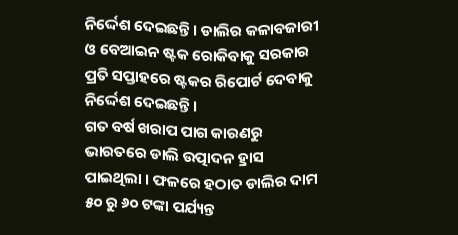ନିର୍ଦ୍ଦେଶ ଦେଇଛନ୍ତି । ଡାଲିର କଳାବଜାରୀ ଓ ବେଆଇନ ଷ୍ଟକ ରୋକିବାକୁ ସରକାର ପ୍ରତି ସପ୍ତାହରେ ଷ୍ଟକର ରିପୋର୍ଟ ଦେବାକୁ ନିର୍ଦ୍ଦେଶ ଦେଇଛନ୍ତି ।
ଗତ ବର୍ଷ ଖରାପ ପାଗ କାରଣରୁ ଭାରତରେ ଡାଲି ଉତ୍ପାଦନ ହ୍ରାସ ପାଇଥିଲା । ଫଳରେ ହଠାତ ଡାଲିର ଦାମ ୫୦ ରୁ ୬୦ ଟଙ୍କା ପର୍ଯ୍ୟନ୍ତ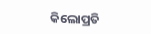କିଲୋପ୍ରତି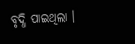ବୃଦ୍ଧି ପାଇଥିଲା ।